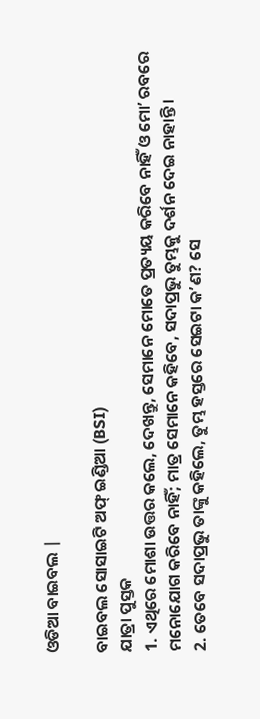ଓଡିଆ ବାଇବଲ |

ବାଇବଲ ସୋସାଇଟି ଅଫ୍ ଇଣ୍ଡିଆ (BSI)
ଯାତ୍ରା ପୁସ୍ତକ
1. ଏଥିରେ ମୋଶା ଉତ୍ତର କଲେ, ଦେଖନ୍ତୁ, ସେମାନେ ମୋତେ ପ୍ରତ୍ୟୟ କରିବେ ନାହିଁ ଓ ମୋʼ ରବରେ ମନୋଯୋଗ କରିବେ ନାହିଁ; ମାତ୍ର ସେମାନେ କହିବେ, ସଦାପ୍ରଭୁ ତୁମ୍ଭକୁ ଦର୍ଶନ ଦେଇ ନାହାନ୍ତି ।
2. ତେବେ ସଦାପ୍ରଭୁ ତାଙ୍କୁ କହିଲେ, ତୁମ୍ଭ ହସ୍ତରେ ସେଇଟା କʼଣ? ସେ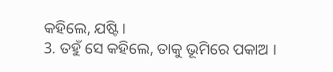କହିଲେ, ଯଷ୍ଟି ।
3. ତହୁଁ ସେ କହିଲେ, ତାକୁ ଭୂମିରେ ପକାଅ ।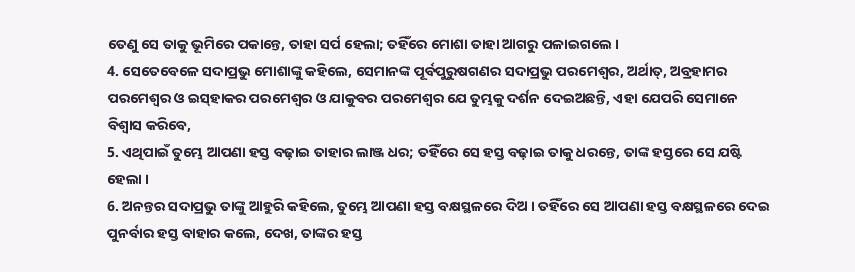ତେଣୁ ସେ ତାକୁ ଭୂମିରେ ପକାନ୍ତେ, ତାହା ସର୍ପ ହେଲା; ତହିଁରେ ମୋଶା ତାହା ଆଗରୁ ପଳାଇଗଲେ ।
4. ସେତେବେଳେ ସଦାପ୍ରଭୁ ମୋଶାଙ୍କୁ କହିଲେ, ସେମାନଙ୍କ ପୂର୍ବପୁରୁଷଗଣର ସଦାପ୍ରଭୁ ପରମେଶ୍ଵର, ଅର୍ଥାତ୍, ଅବ୍ରହାମର ପରମେଶ୍ଵର ଓ ଇସ୍‍ହାକର ପରମେଶ୍ଵର ଓ ଯାକୁବର ପରମେଶ୍ଵର ଯେ ତୁମ୍ଭକୁ ଦର୍ଶନ ଦେଇଅଛନ୍ତି, ଏହା ଯେପରି ସେମାନେ ବିଶ୍ଵାସ କରିବେ,
5. ଏଥିପାଇଁ ତୁମ୍ଭେ ଆପଣା ହସ୍ତ ବଢ଼ାଇ ତାହାର ଲାଞ୍ଜ ଧର; ତହିଁରେ ସେ ହସ୍ତ ବଢ଼ାଇ ତାକୁ ଧରନ୍ତେ, ତାଙ୍କ ହସ୍ତରେ ସେ ଯଷ୍ଟି ହେଲା ।
6. ଅନନ୍ତର ସଦାପ୍ରଭୁ ତାଙ୍କୁ ଆହୁରି କହିଲେ, ତୁମ୍ଭେ ଆପଣା ହସ୍ତ ବକ୍ଷସ୍ଥଳରେ ଦିଅ । ତହିଁରେ ସେ ଆପଣା ହସ୍ତ ବକ୍ଷସ୍ଥଳରେ ଦେଇ ପୁନର୍ବାର ହସ୍ତ ବାହାର କଲେ, ଦେଖ, ତାଙ୍କର ହସ୍ତ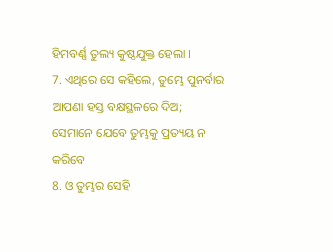ହିମବର୍ଣ୍ଣ ତୁଲ୍ୟ କୁଷ୍ଠଯୁକ୍ତ ହେଲା ।
7. ଏଥିରେ ସେ କହିଲେ, ତୁମ୍ଭେ ପୁନର୍ବାର ଆପଣା ହସ୍ତ ବକ୍ଷସ୍ଥଳରେ ଦିଅ; ସେମାନେ ଯେବେ ତୁମ୍ଭକୁ ପ୍ରତ୍ୟୟ ନ କରିବେ
8. ଓ ତୁମ୍ଭର ସେହି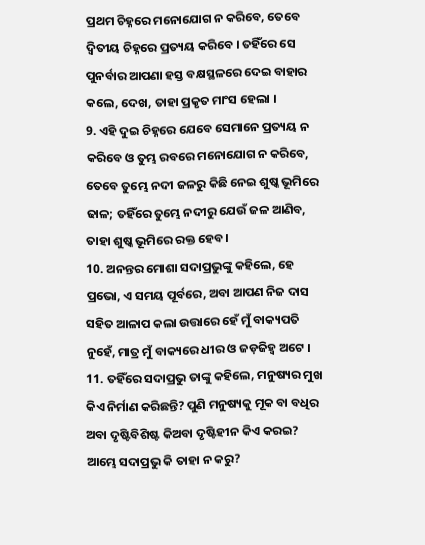ପ୍ରଥମ ଚିହ୍ନରେ ମନୋଯୋଗ ନ କରିବେ, ତେବେ ଦ୍ଵିତୀୟ ଚିହ୍ନରେ ପ୍ରତ୍ୟୟ କରିବେ । ତହିଁରେ ସେ ପୁନର୍ବାର ଆପଣା ହସ୍ତ ବକ୍ଷସ୍ଥଳରେ ଦେଇ ବାହାର କଲେ, ଦେଖ, ତାହା ପ୍ରକୃତ ମାଂସ ହେଲା ।
9. ଏହି ଦୁଇ ଚିହ୍ନରେ ଯେବେ ସେମାନେ ପ୍ରତ୍ୟୟ ନ କରିବେ ଓ ତୁମ୍ଭ ରବରେ ମନୋଯୋଗ ନ କରିବେ, ତେବେ ତୁମ୍ଭେ ନଦୀ ଜଳରୁ କିଛି ନେଇ ଶୁଷ୍କ ଭୂମିରେ ଢାଳ; ତହିଁରେ ତୁମ୍ଭେ ନଦୀରୁ ଯେଉଁ ଜଳ ଆଣିବ, ତାହା ଶୁଷ୍କ ଭୂମିରେ ରକ୍ତ ହେବ।
10. ଅନନ୍ତର ମୋଶା ସଦାପ୍ରଭୁଙ୍କୁ କହିଲେ, ହେ ପ୍ରଭୋ, ଏ ସମୟ ପୂର୍ବରେ, ଅବା ଆପଣ ନିଜ ଦାସ ସହିତ ଆଳାପ କଲା ଉତ୍ତାରେ ହେଁ ମୁଁ ବାକ୍ୟପତି ନୁହେଁ, ମାତ୍ର ମୁଁ ବାକ୍ୟରେ ଧୀର ଓ ଜଡ଼ଜିହ୍ଵ ଅଟେ ।
11. ତହିଁରେ ସଦାପ୍ରଭୁ ତାଙ୍କୁ କହିଲେ, ମନୁଷ୍ୟର ମୁଖ କିଏ ନିର୍ମାଣ କରିଛନ୍ତି? ପୁଣି ମନୁଷ୍ୟକୁ ମୂକ ବା ବଧିର ଅବା ଦୃଷ୍ଟିବିଶିଷ୍ଟ କିଅବା ଦୃଷ୍ଟିହୀନ କିଏ କରଇ? ଆମ୍ଭେ ସଦାପ୍ରଭୁ କି ତାହା ନ କରୁ?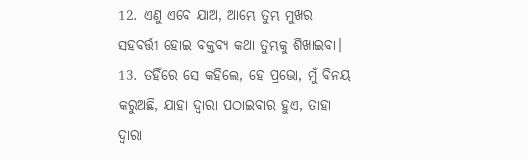12. ଏଣୁ ଏବେ ଯାଅ, ଆମ୍ଭେ ତୁମ୍ଭ ମୁଖର ସହବର୍ତ୍ତୀ ହୋଇ ବକ୍ତବ୍ୟ କଥା ତୁମ୍ଭକୁ ଶିଖାଇବା।
13. ତହିଁରେ ସେ କହିଲେ, ହେ ପ୍ରଭୋ, ମୁଁ ବିନୟ କରୁଅଛି, ଯାହା ଦ୍ଵାରା ପଠାଇବାର ହୁଏ, ତାହା ଦ୍ଵାରା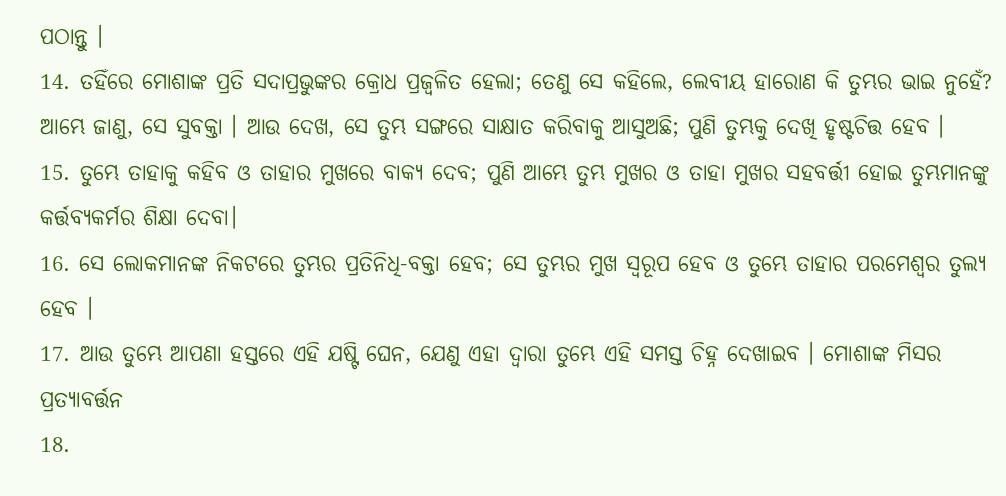ପଠାନ୍ତୁ ।
14. ତହିଁରେ ମୋଶାଙ୍କ ପ୍ରତି ସଦାପ୍ରଭୁଙ୍କର କ୍ରୋଧ ପ୍ରଜ୍ଵଳିତ ହେଲା; ତେଣୁ ସେ କହିଲେ, ଲେବୀୟ ହାରୋଣ କି ତୁମ୍ଭର ଭାଇ ନୁହେଁ? ଆମ୍ଭେ ଜାଣୁ, ସେ ସୁବକ୍ତା । ଆଉ ଦେଖ, ସେ ତୁମ୍ଭ ସଙ୍ଗରେ ସାକ୍ଷାତ କରିବାକୁ ଆସୁଅଛି; ପୁଣି ତୁମ୍ଭକୁ ଦେଖି ହୃଷ୍ଟଚିତ୍ତ ହେବ ।
15. ତୁମ୍ଭେ ତାହାକୁ କହିବ ଓ ତାହାର ମୁଖରେ ବାକ୍ୟ ଦେବ; ପୁଣି ଆମ୍ଭେ ତୁମ୍ଭ ମୁଖର ଓ ତାହା ମୁଖର ସହବର୍ତ୍ତୀ ହୋଇ ତୁମ୍ଭମାନଙ୍କୁ କର୍ତ୍ତବ୍ୟକର୍ମର ଶିକ୍ଷା ଦେବା।
16. ସେ ଲୋକମାନଙ୍କ ନିକଟରେ ତୁମ୍ଭର ପ୍ରତିନିଧି-ବକ୍ତା ହେବ; ସେ ତୁମ୍ଭର ମୁଖ ସ୍ଵରୂପ ହେବ ଓ ତୁମ୍ଭେ ତାହାର ପରମେଶ୍ଵର ତୁଲ୍ୟ ହେବ ।
17. ଆଉ ତୁମ୍ଭେ ଆପଣା ହସ୍ତରେ ଏହି ଯଷ୍ଟି ଘେନ, ଯେଣୁ ଏହା ଦ୍ଵାରା ତୁମ୍ଭେ ଏହି ସମସ୍ତ ଚିହ୍ନ ଦେଖାଇବ । ମୋଶାଙ୍କ ମିସର ପ୍ରତ୍ୟାବର୍ତ୍ତନ
18.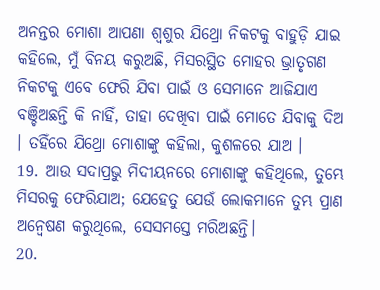ଅନନ୍ତର ମୋଶା ଆପଣା ଶ୍ଵଶୁର ଯିଥ୍ରୋ ନିକଟକୁ ବାହୁଡ଼ି ଯାଇ କହିଲେ, ମୁଁ ବିନୟ କରୁଅଛି, ମିସରସ୍ଥିତ ମୋହର ଭ୍ରାତୃଗଣ ନିକଟକୁ ଏବେ ଫେରି ଯିବା ପାଇଁ ଓ ସେମାନେ ଆଜିଯାଏ ବଞ୍ଚିଅଛନ୍ତି କି ନାହିଁ, ତାହା ଦେଖିବା ପାଇଁ ମୋତେ ଯିବାକୁ ଦିଅ । ତହିଁରେ ଯିଥ୍ରୋ ମୋଶାଙ୍କୁ କହିଲା, କୁଶଳରେ ଯାଅ ।
19. ଆଉ ସଦାପ୍ରଭୁ ମିଦୀୟନରେ ମୋଶାଙ୍କୁ କହିଥିଲେ, ତୁମ୍ଭେ ମିସରକୁ ଫେରିଯାଅ; ଯେହେତୁ ଯେଉଁ ଲୋକମାନେ ତୁମ୍ଭ ପ୍ରାଣ ଅନ୍ଵେଷଣ କରୁଥିଲେ, ସେସମସ୍ତେ ମରିଅଛନ୍ତି।
20.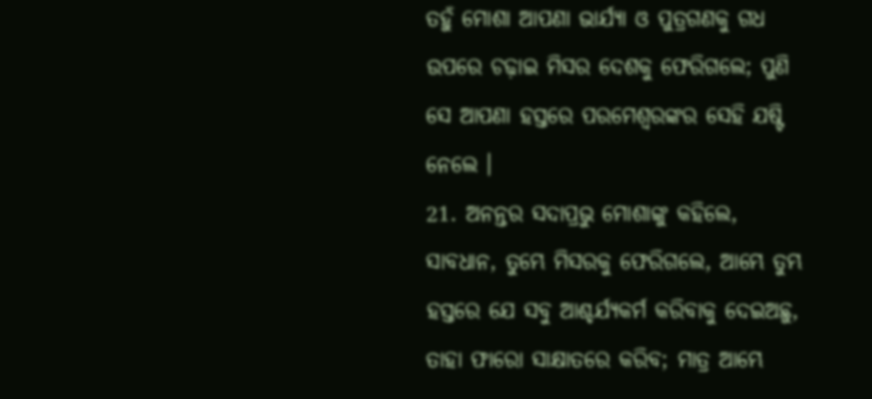ତହୁଁ ମୋଶା ଆପଣା ଭାର୍ଯ୍ୟା ଓ ପୁତ୍ରଗଣକୁ ଗଧ ଉପରେ ଚଢ଼ାଇ ମିସର ଦେଶକୁ ଫେରିଗଲେ; ପୁଣି ସେ ଆପଣା ହସ୍ତରେ ପରମେଶ୍ଵରଙ୍କର ସେହି ଯଷ୍ଟି ନେଲେ ।
21. ଅନନ୍ତର ସଦାପ୍ରଭୁ ମୋଶାଙ୍କୁ କହିଲେ, ସାବଧାନ, ତୁମ୍ଭେ ମିସରକୁ ଫେରିଗଲେ, ଆମ୍ଭେ ତୁମ୍ଭ ହସ୍ତରେ ଯେ ସବୁ ଆଶ୍ଚର୍ଯ୍ୟକର୍ମ କରିବାକୁ ଦେଇଅଛୁ, ତାହା ଫାରୋ ସାକ୍ଷାତରେ କରିବ; ମାତ୍ର ଆମ୍ଭେ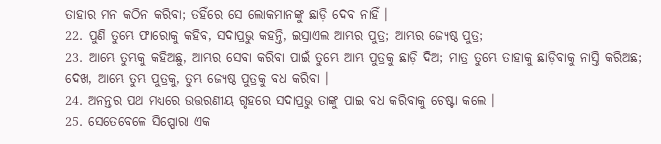ତାହାର ମନ କଠିନ କରିବା; ତହିଁରେ ସେ ଲୋକମାନଙ୍କୁ ଛାଡ଼ି ଦେବ ନାହିଁ ।
22. ପୁଣି ତୁମ୍ଭେ ଫାରୋକୁ କହିବ, ସଦାପ୍ରଭୁ କହନ୍ତି, ଇସ୍ରାଏଲ ଆମ୍ଭର ପୁତ୍ର; ଆମ୍ଭର ଜ୍ୟେଷ୍ଠ ପୁତ୍ର;
23. ଆମ୍ଭେ ତୁମ୍ଭକୁ କହିଅଛୁ, ଆମ୍ଭର ସେବା କରିବା ପାଇଁ ତୁମ୍ଭେ ଆମ୍ଭ ପୁତ୍ରକୁ ଛାଡ଼ି ଦିଅ; ମାତ୍ର ତୁମ୍ଭେ ତାହାକୁ ଛାଡ଼ିବାକୁ ନାସ୍ତି କରିଅଛ; ଦେଖ, ଆମ୍ଭେ ତୁମ୍ଭ ପୁତ୍ରକୁ, ତୁମ୍ଭ ଜ୍ୟେଷ୍ଠ ପୁତ୍ରକୁ ବଧ କରିବା ।
24. ଅନନ୍ତର ପଥ ମଧ୍ୟରେ ଉତ୍ତରଣୀୟ ଗୃହରେ ସଦାପ୍ରଭୁ ତାଙ୍କୁ ପାଇ ବଧ କରିବାକୁ ଚେଷ୍ଟା କଲେ ।
25. ସେତେବେଳେ ସିପ୍ପୋରା ଏକ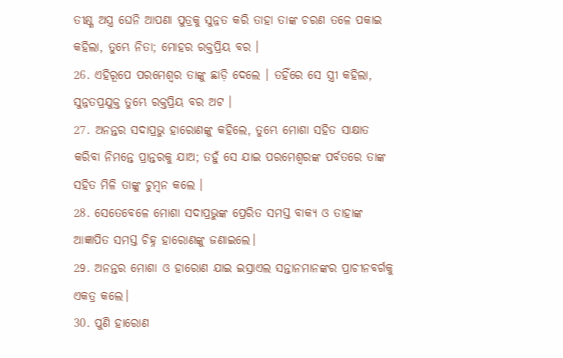ତୀକ୍ଷ୍ଣ ଅସ୍ତ୍ର ଘେନି ଆପଣା ପୁତ୍ରକୁ ସୁନ୍ନତ କରି ତାହା ତାଙ୍କ ଚରଣ ତଳେ ପକାଇ କହିଲା, ତୁମ୍ଭେ ନିତା; ମୋହର ରକ୍ତପ୍ରିୟ ବର ।
26. ଏହିରୂପେ ପରମେଶ୍ଵର ତାଙ୍କୁ ଛାଡ଼ି ଦେଲେ । ତହିଁରେ ସେ ସ୍ତ୍ରୀ କହିଲା, ସୁନ୍ନତପ୍ରଯୁକ୍ତ ତୁମ୍ଭେ ରକ୍ତପ୍ରିୟ ବର ଅଟ ।
27. ଅନନ୍ତର ସଦାପ୍ରଭୁ ହାରୋଣଙ୍କୁ କହିଲେ, ତୁମ୍ଭେ ମୋଶା ସହିତ ସାକ୍ଷାତ କରିବା ନିମନ୍ତେ ପ୍ରାନ୍ତରକୁ ଯାଅ; ତହୁଁ ସେ ଯାଇ ପରମେଶ୍ଵରଙ୍କ ପର୍ବତରେ ତାଙ୍କ ସହିତ ମିଳି ତାଙ୍କୁ ଚୁମ୍ଵନ କଲେ ।
28. ସେତେବେଳେ ମୋଶା ସଦାପ୍ରଭୁଙ୍କ ପ୍ରେରିତ ସମସ୍ତ ବାକ୍ୟ ଓ ତାହାଙ୍କ ଆଜ୍ଞାପିତ ସମସ୍ତ ଚିହ୍ନ ହାରୋଣଙ୍କୁ ଜଣାଇଲେ।
29. ଅନନ୍ତର ମୋଶା ଓ ହାରୋଣ ଯାଇ ଇସ୍ରାଏଲ ସନ୍ତାନମାନଙ୍କର ପ୍ରାଚୀନବର୍ଗକୁ ଏକତ୍ର କଲେ।
30. ପୁଣି ହାରୋଣ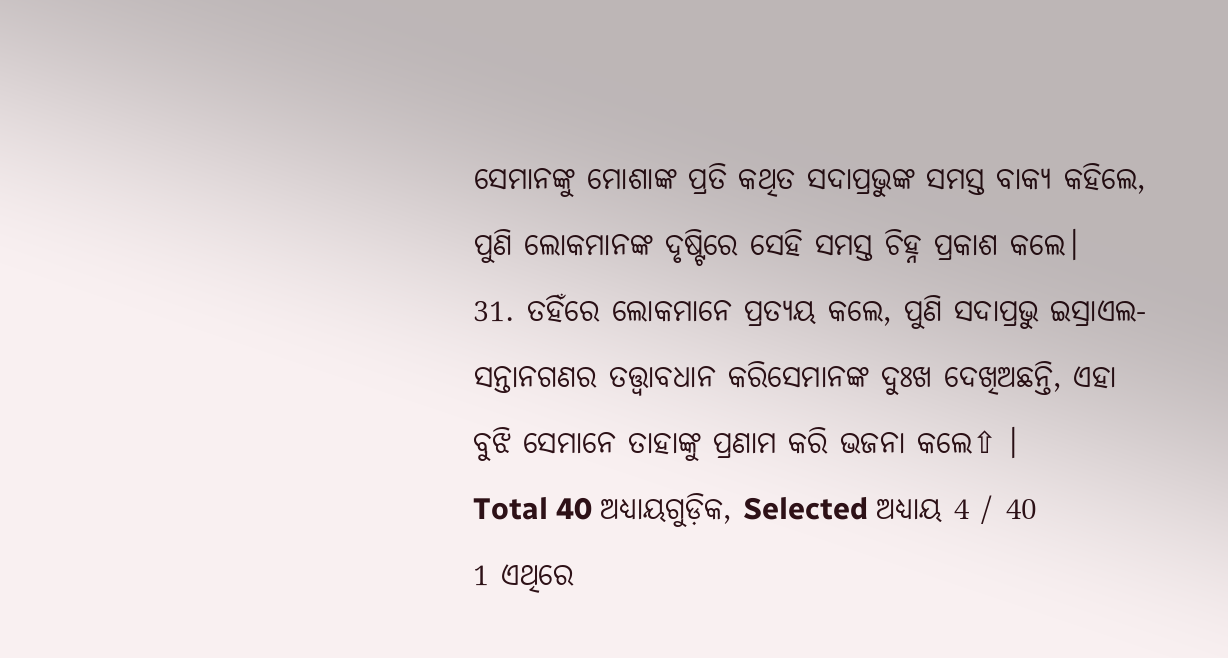ସେମାନଙ୍କୁ ମୋଶାଙ୍କ ପ୍ରତି କଥିତ ସଦାପ୍ରଭୁଙ୍କ ସମସ୍ତ ବାକ୍ୟ କହିଲେ, ପୁଣି ଲୋକମାନଙ୍କ ଦୃଷ୍ଟିରେ ସେହି ସମସ୍ତ ଚିହ୍ନ ପ୍ରକାଶ କଲେ।
31. ତହିଁରେ ଲୋକମାନେ ପ୍ରତ୍ୟୟ କଲେ, ପୁଣି ସଦାପ୍ରଭୁ ଇସ୍ରାଏଲ-ସନ୍ତାନଗଣର ତତ୍ତ୍ଵାବଧାନ କରିସେମାନଙ୍କ ଦୁଃଖ ଦେଖିଅଛନ୍ତି, ଏହା ବୁଝି ସେମାନେ ତାହାଙ୍କୁ ପ୍ରଣାମ କରି ଭଜନା କଲେ⇧ ।
Total 40 ଅଧ୍ୟାୟଗୁଡ଼ିକ, Selected ଅଧ୍ୟାୟ 4 / 40
1 ଏଥିରେ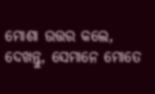ମୋଶା ଉତ୍ତର କଲେ, ଦେଖନ୍ତୁ, ସେମାନେ ମୋତେ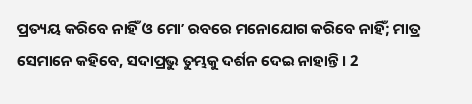ପ୍ରତ୍ୟୟ କରିବେ ନାହିଁ ଓ ମୋʼ ରବରେ ମନୋଯୋଗ କରିବେ ନାହିଁ; ମାତ୍ର ସେମାନେ କହିବେ, ସଦାପ୍ରଭୁ ତୁମ୍ଭକୁ ଦର୍ଶନ ଦେଇ ନାହାନ୍ତି । 2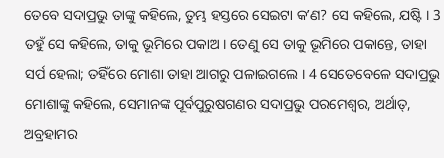ତେବେ ସଦାପ୍ରଭୁ ତାଙ୍କୁ କହିଲେ, ତୁମ୍ଭ ହସ୍ତରେ ସେଇଟା କʼଣ? ସେ କହିଲେ, ଯଷ୍ଟି । 3 ତହୁଁ ସେ କହିଲେ, ତାକୁ ଭୂମିରେ ପକାଅ । ତେଣୁ ସେ ତାକୁ ଭୂମିରେ ପକାନ୍ତେ, ତାହା ସର୍ପ ହେଲା; ତହିଁରେ ମୋଶା ତାହା ଆଗରୁ ପଳାଇଗଲେ । 4 ସେତେବେଳେ ସଦାପ୍ରଭୁ ମୋଶାଙ୍କୁ କହିଲେ, ସେମାନଙ୍କ ପୂର୍ବପୁରୁଷଗଣର ସଦାପ୍ରଭୁ ପରମେଶ୍ଵର, ଅର୍ଥାତ୍, ଅବ୍ରହାମର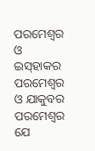ପରମେଶ୍ଵର ଓ ଇସ୍‍ହାକର ପରମେଶ୍ଵର ଓ ଯାକୁବର ପରମେଶ୍ଵର ଯେ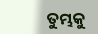ତୁମ୍ଭକୁ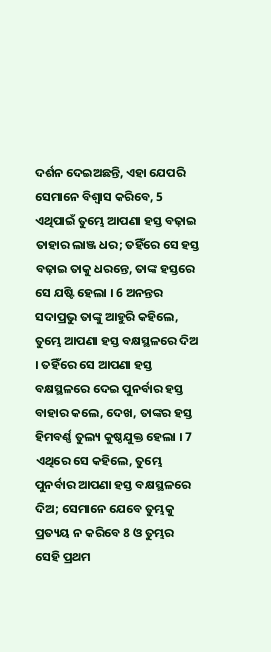ଦର୍ଶନ ଦେଇଅଛନ୍ତି, ଏହା ଯେପରି ସେମାନେ ବିଶ୍ଵାସ କରିବେ, 5 ଏଥିପାଇଁ ତୁମ୍ଭେ ଆପଣା ହସ୍ତ ବଢ଼ାଇ ତାହାର ଲାଞ୍ଜ ଧର; ତହିଁରେ ସେ ହସ୍ତ ବଢ଼ାଇ ତାକୁ ଧରନ୍ତେ, ତାଙ୍କ ହସ୍ତରେ ସେ ଯଷ୍ଟି ହେଲା । 6 ଅନନ୍ତର ସଦାପ୍ରଭୁ ତାଙ୍କୁ ଆହୁରି କହିଲେ, ତୁମ୍ଭେ ଆପଣା ହସ୍ତ ବକ୍ଷସ୍ଥଳରେ ଦିଅ । ତହିଁରେ ସେ ଆପଣା ହସ୍ତ ବକ୍ଷସ୍ଥଳରେ ଦେଇ ପୁନର୍ବାର ହସ୍ତ ବାହାର କଲେ, ଦେଖ, ତାଙ୍କର ହସ୍ତ ହିମବର୍ଣ୍ଣ ତୁଲ୍ୟ କୁଷ୍ଠଯୁକ୍ତ ହେଲା । 7 ଏଥିରେ ସେ କହିଲେ, ତୁମ୍ଭେ ପୁନର୍ବାର ଆପଣା ହସ୍ତ ବକ୍ଷସ୍ଥଳରେ ଦିଅ; ସେମାନେ ଯେବେ ତୁମ୍ଭକୁ ପ୍ରତ୍ୟୟ ନ କରିବେ 8 ଓ ତୁମ୍ଭର ସେହି ପ୍ରଥମ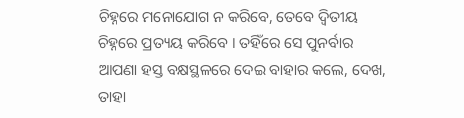ଚିହ୍ନରେ ମନୋଯୋଗ ନ କରିବେ, ତେବେ ଦ୍ଵିତୀୟ ଚିହ୍ନରେ ପ୍ରତ୍ୟୟ କରିବେ । ତହିଁରେ ସେ ପୁନର୍ବାର ଆପଣା ହସ୍ତ ବକ୍ଷସ୍ଥଳରେ ଦେଇ ବାହାର କଲେ, ଦେଖ, ତାହା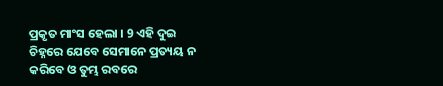ପ୍ରକୃତ ମାଂସ ହେଲା । 9 ଏହି ଦୁଇ ଚିହ୍ନରେ ଯେବେ ସେମାନେ ପ୍ରତ୍ୟୟ ନ କରିବେ ଓ ତୁମ୍ଭ ରବରେ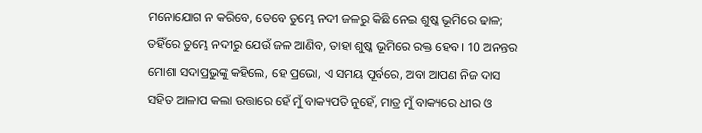ମନୋଯୋଗ ନ କରିବେ, ତେବେ ତୁମ୍ଭେ ନଦୀ ଜଳରୁ କିଛି ନେଇ ଶୁଷ୍କ ଭୂମିରେ ଢାଳ; ତହିଁରେ ତୁମ୍ଭେ ନଦୀରୁ ଯେଉଁ ଜଳ ଆଣିବ, ତାହା ଶୁଷ୍କ ଭୂମିରେ ରକ୍ତ ହେବ। 10 ଅନନ୍ତର ମୋଶା ସଦାପ୍ରଭୁଙ୍କୁ କହିଲେ, ହେ ପ୍ରଭୋ, ଏ ସମୟ ପୂର୍ବରେ, ଅବା ଆପଣ ନିଜ ଦାସ ସହିତ ଆଳାପ କଲା ଉତ୍ତାରେ ହେଁ ମୁଁ ବାକ୍ୟପତି ନୁହେଁ, ମାତ୍ର ମୁଁ ବାକ୍ୟରେ ଧୀର ଓ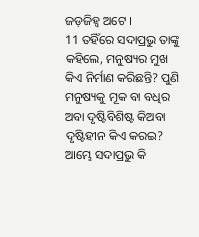ଜଡ଼ଜିହ୍ଵ ଅଟେ ।
11 ତହିଁରେ ସଦାପ୍ରଭୁ ତାଙ୍କୁ କହିଲେ, ମନୁଷ୍ୟର ମୁଖ କିଏ ନିର୍ମାଣ କରିଛନ୍ତି? ପୁଣି ମନୁଷ୍ୟକୁ ମୂକ ବା ବଧିର ଅବା ଦୃଷ୍ଟିବିଶିଷ୍ଟ କିଅବା ଦୃଷ୍ଟିହୀନ କିଏ କରଇ? ଆମ୍ଭେ ସଦାପ୍ରଭୁ କି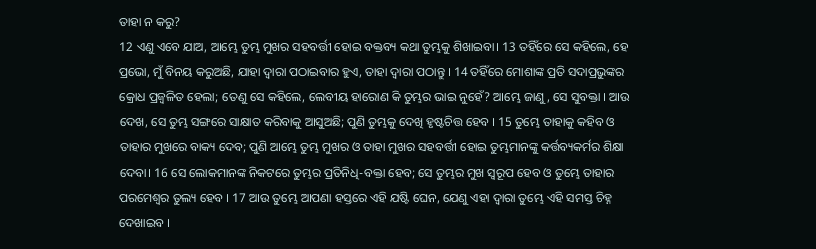ତାହା ନ କରୁ?
12 ଏଣୁ ଏବେ ଯାଅ, ଆମ୍ଭେ ତୁମ୍ଭ ମୁଖର ସହବର୍ତ୍ତୀ ହୋଇ ବକ୍ତବ୍ୟ କଥା ତୁମ୍ଭକୁ ଶିଖାଇବା। 13 ତହିଁରେ ସେ କହିଲେ, ହେ ପ୍ରଭୋ, ମୁଁ ବିନୟ କରୁଅଛି, ଯାହା ଦ୍ଵାରା ପଠାଇବାର ହୁଏ, ତାହା ଦ୍ଵାରା ପଠାନ୍ତୁ । 14 ତହିଁରେ ମୋଶାଙ୍କ ପ୍ରତି ସଦାପ୍ରଭୁଙ୍କର କ୍ରୋଧ ପ୍ରଜ୍ଵଳିତ ହେଲା; ତେଣୁ ସେ କହିଲେ, ଲେବୀୟ ହାରୋଣ କି ତୁମ୍ଭର ଭାଇ ନୁହେଁ? ଆମ୍ଭେ ଜାଣୁ, ସେ ସୁବକ୍ତା । ଆଉ ଦେଖ, ସେ ତୁମ୍ଭ ସଙ୍ଗରେ ସାକ୍ଷାତ କରିବାକୁ ଆସୁଅଛି; ପୁଣି ତୁମ୍ଭକୁ ଦେଖି ହୃଷ୍ଟଚିତ୍ତ ହେବ । 15 ତୁମ୍ଭେ ତାହାକୁ କହିବ ଓ ତାହାର ମୁଖରେ ବାକ୍ୟ ଦେବ; ପୁଣି ଆମ୍ଭେ ତୁମ୍ଭ ମୁଖର ଓ ତାହା ମୁଖର ସହବର୍ତ୍ତୀ ହୋଇ ତୁମ୍ଭମାନଙ୍କୁ କର୍ତ୍ତବ୍ୟକର୍ମର ଶିକ୍ଷା ଦେବା। 16 ସେ ଲୋକମାନଙ୍କ ନିକଟରେ ତୁମ୍ଭର ପ୍ରତିନିଧି-ବକ୍ତା ହେବ; ସେ ତୁମ୍ଭର ମୁଖ ସ୍ଵରୂପ ହେବ ଓ ତୁମ୍ଭେ ତାହାର ପରମେଶ୍ଵର ତୁଲ୍ୟ ହେବ । 17 ଆଉ ତୁମ୍ଭେ ଆପଣା ହସ୍ତରେ ଏହି ଯଷ୍ଟି ଘେନ, ଯେଣୁ ଏହା ଦ୍ଵାରା ତୁମ୍ଭେ ଏହି ସମସ୍ତ ଚିହ୍ନ ଦେଖାଇବ ।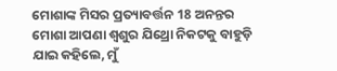ମୋଶାଙ୍କ ମିସର ପ୍ରତ୍ୟାବର୍ତ୍ତନ 18 ଅନନ୍ତର ମୋଶା ଆପଣା ଶ୍ଵଶୁର ଯିଥ୍ରୋ ନିକଟକୁ ବାହୁଡ଼ି ଯାଇ କହିଲେ, ମୁଁ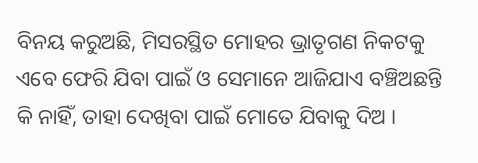ବିନୟ କରୁଅଛି, ମିସରସ୍ଥିତ ମୋହର ଭ୍ରାତୃଗଣ ନିକଟକୁ ଏବେ ଫେରି ଯିବା ପାଇଁ ଓ ସେମାନେ ଆଜିଯାଏ ବଞ୍ଚିଅଛନ୍ତି କି ନାହିଁ, ତାହା ଦେଖିବା ପାଇଁ ମୋତେ ଯିବାକୁ ଦିଅ ।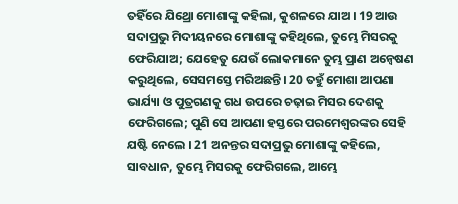ତହିଁରେ ଯିଥ୍ରୋ ମୋଶାଙ୍କୁ କହିଲା, କୁଶଳରେ ଯାଅ । 19 ଆଉ ସଦାପ୍ରଭୁ ମିଦୀୟନରେ ମୋଶାଙ୍କୁ କହିଥିଲେ, ତୁମ୍ଭେ ମିସରକୁ ଫେରିଯାଅ; ଯେହେତୁ ଯେଉଁ ଲୋକମାନେ ତୁମ୍ଭ ପ୍ରାଣ ଅନ୍ଵେଷଣ କରୁଥିଲେ, ସେସମସ୍ତେ ମରିଅଛନ୍ତି। 20 ତହୁଁ ମୋଶା ଆପଣା ଭାର୍ଯ୍ୟା ଓ ପୁତ୍ରଗଣକୁ ଗଧ ଉପରେ ଚଢ଼ାଇ ମିସର ଦେଶକୁ ଫେରିଗଲେ; ପୁଣି ସେ ଆପଣା ହସ୍ତରେ ପରମେଶ୍ଵରଙ୍କର ସେହି ଯଷ୍ଟି ନେଲେ । 21 ଅନନ୍ତର ସଦାପ୍ରଭୁ ମୋଶାଙ୍କୁ କହିଲେ, ସାବଧାନ, ତୁମ୍ଭେ ମିସରକୁ ଫେରିଗଲେ, ଆମ୍ଭେ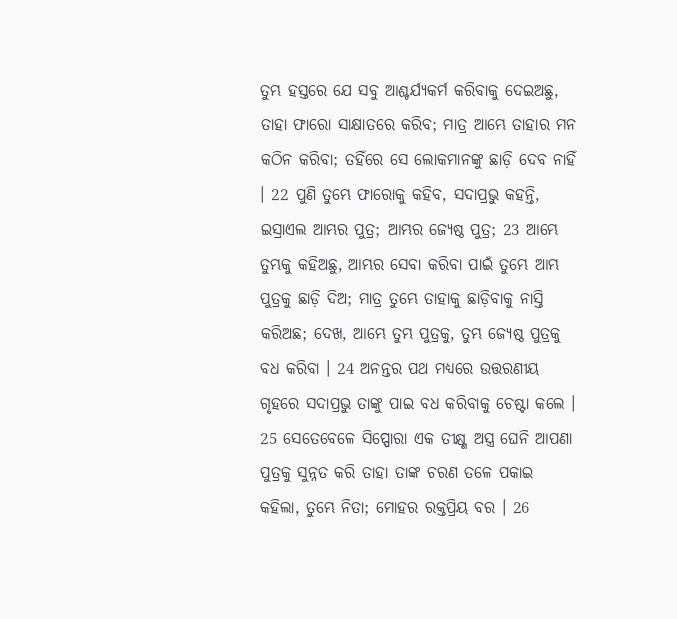ତୁମ୍ଭ ହସ୍ତରେ ଯେ ସବୁ ଆଶ୍ଚର୍ଯ୍ୟକର୍ମ କରିବାକୁ ଦେଇଅଛୁ, ତାହା ଫାରୋ ସାକ୍ଷାତରେ କରିବ; ମାତ୍ର ଆମ୍ଭେ ତାହାର ମନ କଠିନ କରିବା; ତହିଁରେ ସେ ଲୋକମାନଙ୍କୁ ଛାଡ଼ି ଦେବ ନାହିଁ । 22 ପୁଣି ତୁମ୍ଭେ ଫାରୋକୁ କହିବ, ସଦାପ୍ରଭୁ କହନ୍ତି, ଇସ୍ରାଏଲ ଆମ୍ଭର ପୁତ୍ର; ଆମ୍ଭର ଜ୍ୟେଷ୍ଠ ପୁତ୍ର; 23 ଆମ୍ଭେ ତୁମ୍ଭକୁ କହିଅଛୁ, ଆମ୍ଭର ସେବା କରିବା ପାଇଁ ତୁମ୍ଭେ ଆମ୍ଭ ପୁତ୍ରକୁ ଛାଡ଼ି ଦିଅ; ମାତ୍ର ତୁମ୍ଭେ ତାହାକୁ ଛାଡ଼ିବାକୁ ନାସ୍ତି କରିଅଛ; ଦେଖ, ଆମ୍ଭେ ତୁମ୍ଭ ପୁତ୍ରକୁ, ତୁମ୍ଭ ଜ୍ୟେଷ୍ଠ ପୁତ୍ରକୁ ବଧ କରିବା । 24 ଅନନ୍ତର ପଥ ମଧ୍ୟରେ ଉତ୍ତରଣୀୟ ଗୃହରେ ସଦାପ୍ରଭୁ ତାଙ୍କୁ ପାଇ ବଧ କରିବାକୁ ଚେଷ୍ଟା କଲେ । 25 ସେତେବେଳେ ସିପ୍ପୋରା ଏକ ତୀକ୍ଷ୍ଣ ଅସ୍ତ୍ର ଘେନି ଆପଣା ପୁତ୍ରକୁ ସୁନ୍ନତ କରି ତାହା ତାଙ୍କ ଚରଣ ତଳେ ପକାଇ କହିଲା, ତୁମ୍ଭେ ନିତା; ମୋହର ରକ୍ତପ୍ରିୟ ବର । 26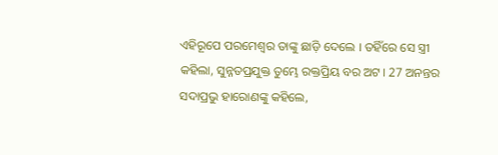ଏହିରୂପେ ପରମେଶ୍ଵର ତାଙ୍କୁ ଛାଡ଼ି ଦେଲେ । ତହିଁରେ ସେ ସ୍ତ୍ରୀ କହିଲା, ସୁନ୍ନତପ୍ରଯୁକ୍ତ ତୁମ୍ଭେ ରକ୍ତପ୍ରିୟ ବର ଅଟ । 27 ଅନନ୍ତର ସଦାପ୍ରଭୁ ହାରୋଣଙ୍କୁ କହିଲେ,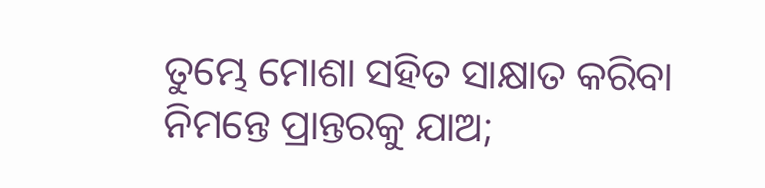ତୁମ୍ଭେ ମୋଶା ସହିତ ସାକ୍ଷାତ କରିବା ନିମନ୍ତେ ପ୍ରାନ୍ତରକୁ ଯାଅ;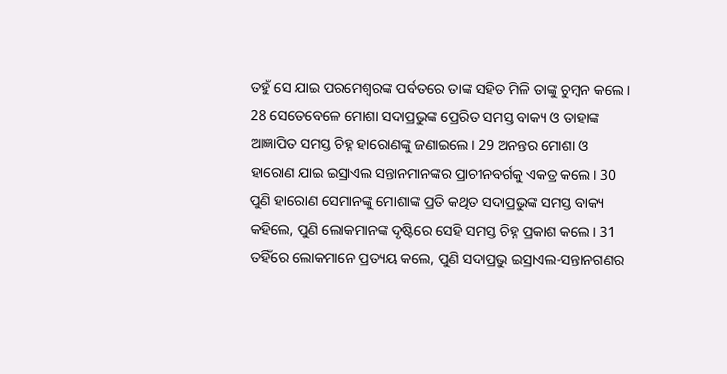ତହୁଁ ସେ ଯାଇ ପରମେଶ୍ଵରଙ୍କ ପର୍ବତରେ ତାଙ୍କ ସହିତ ମିଳି ତାଙ୍କୁ ଚୁମ୍ଵନ କଲେ । 28 ସେତେବେଳେ ମୋଶା ସଦାପ୍ରଭୁଙ୍କ ପ୍ରେରିତ ସମସ୍ତ ବାକ୍ୟ ଓ ତାହାଙ୍କ ଆଜ୍ଞାପିତ ସମସ୍ତ ଚିହ୍ନ ହାରୋଣଙ୍କୁ ଜଣାଇଲେ। 29 ଅନନ୍ତର ମୋଶା ଓ ହାରୋଣ ଯାଇ ଇସ୍ରାଏଲ ସନ୍ତାନମାନଙ୍କର ପ୍ରାଚୀନବର୍ଗକୁ ଏକତ୍ର କଲେ। 30 ପୁଣି ହାରୋଣ ସେମାନଙ୍କୁ ମୋଶାଙ୍କ ପ୍ରତି କଥିତ ସଦାପ୍ରଭୁଙ୍କ ସମସ୍ତ ବାକ୍ୟ କହିଲେ, ପୁଣି ଲୋକମାନଙ୍କ ଦୃଷ୍ଟିରେ ସେହି ସମସ୍ତ ଚିହ୍ନ ପ୍ରକାଶ କଲେ। 31 ତହିଁରେ ଲୋକମାନେ ପ୍ରତ୍ୟୟ କଲେ, ପୁଣି ସଦାପ୍ରଭୁ ଇସ୍ରାଏଲ-ସନ୍ତାନଗଣର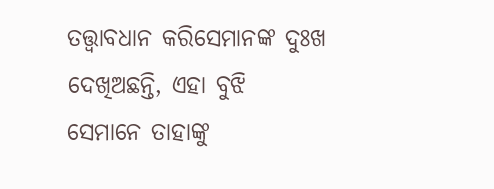ତତ୍ତ୍ଵାବଧାନ କରିସେମାନଙ୍କ ଦୁଃଖ ଦେଖିଅଛନ୍ତି, ଏହା ବୁଝି ସେମାନେ ତାହାଙ୍କୁ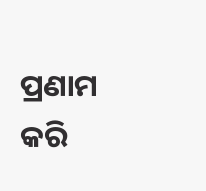ପ୍ରଣାମ କରି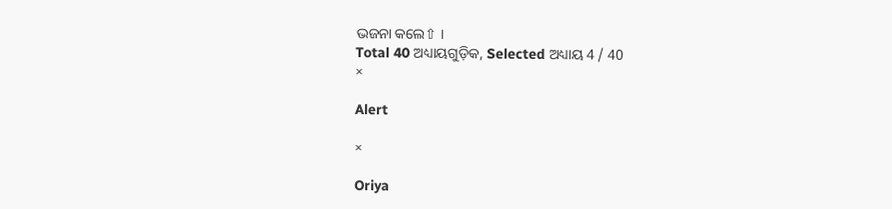ଭଜନା କଲେ⇧ ।
Total 40 ଅଧ୍ୟାୟଗୁଡ଼ିକ, Selected ଅଧ୍ୟାୟ 4 / 40
×

Alert

×

Oriya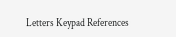Letters Keypad References